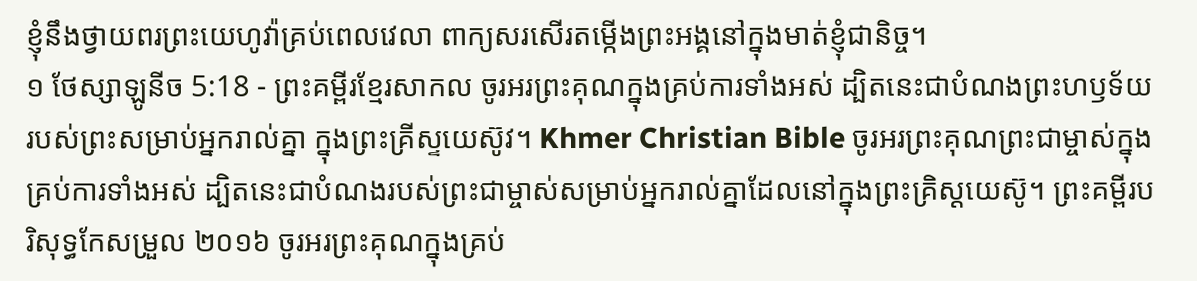ខ្ញុំនឹងថ្វាយពរព្រះយេហូវ៉ាគ្រប់ពេលវេលា ពាក្យសរសើរតម្កើងព្រះអង្គនៅក្នុងមាត់ខ្ញុំជានិច្ច។
១ ថែស្សាឡូនីច 5:18 - ព្រះគម្ពីរខ្មែរសាកល ចូរអរព្រះគុណក្នុងគ្រប់ការទាំងអស់ ដ្បិតនេះជាបំណងព្រះហឫទ័យរបស់ព្រះសម្រាប់អ្នករាល់គ្នា ក្នុងព្រះគ្រីស្ទយេស៊ូវ។ Khmer Christian Bible ចូរអរព្រះគុណព្រះជាម្ចាស់ក្នុងគ្រប់ការទាំងអស់ ដ្បិតនេះជាបំណងរបស់ព្រះជាម្ចាស់សម្រាប់អ្នករាល់គ្នាដែលនៅក្នុងព្រះគ្រិស្ដយេស៊ូ។ ព្រះគម្ពីរបរិសុទ្ធកែសម្រួល ២០១៦ ចូរអរព្រះគុណក្នុងគ្រប់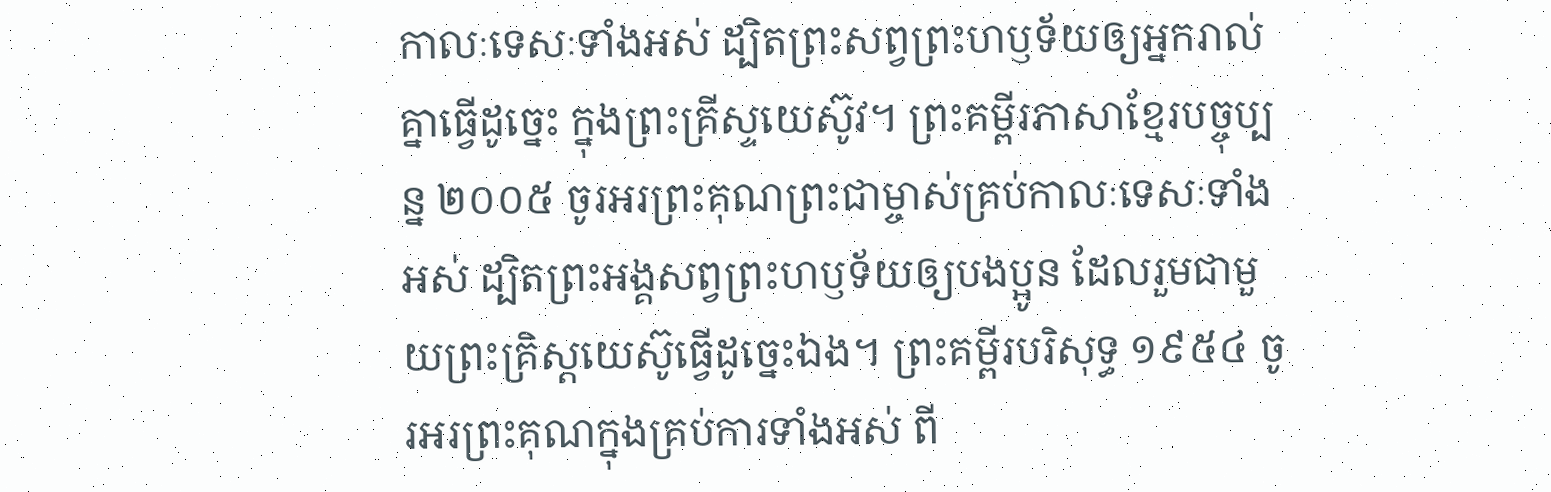កាលៈទេសៈទាំងអស់ ដ្បិតព្រះសព្វព្រះហឫទ័យឲ្យអ្នករាល់គ្នាធ្វើដូច្នេះ ក្នុងព្រះគ្រីស្ទយេស៊ូវ។ ព្រះគម្ពីរភាសាខ្មែរបច្ចុប្បន្ន ២០០៥ ចូរអរព្រះគុណព្រះជាម្ចាស់គ្រប់កាលៈទេសៈទាំងអស់ ដ្បិតព្រះអង្គសព្វព្រះហឫទ័យឲ្យបងប្អូន ដែលរួមជាមួយព្រះគ្រិស្តយេស៊ូធ្វើដូច្នេះឯង។ ព្រះគម្ពីរបរិសុទ្ធ ១៩៥៤ ចូរអរព្រះគុណក្នុងគ្រប់ការទាំងអស់ ពី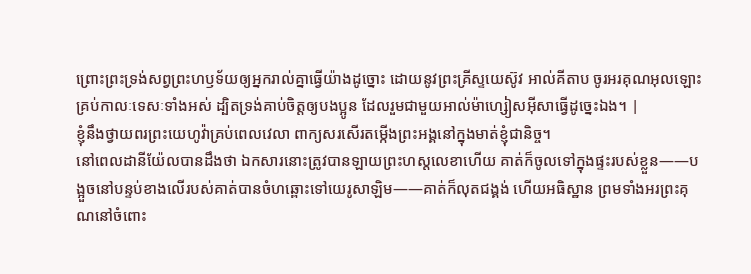ព្រោះព្រះទ្រង់សព្វព្រះហឫទ័យឲ្យអ្នករាល់គ្នាធ្វើយ៉ាងដូច្នោះ ដោយនូវព្រះគ្រីស្ទយេស៊ូវ អាល់គីតាប ចូរអរគុណអុលឡោះគ្រប់កាលៈទេសៈទាំងអស់ ដ្បិតទ្រង់គាប់ចិត្តឲ្យបងប្អូន ដែលរួមជាមួយអាល់ម៉ាហ្សៀសអ៊ីសាធ្វើដូច្នេះឯង។ |
ខ្ញុំនឹងថ្វាយពរព្រះយេហូវ៉ាគ្រប់ពេលវេលា ពាក្យសរសើរតម្កើងព្រះអង្គនៅក្នុងមាត់ខ្ញុំជានិច្ច។
នៅពេលដានីយ៉ែលបានដឹងថា ឯកសារនោះត្រូវបានឡាយព្រះហស្តលេខាហើយ គាត់ក៏ចូលទៅក្នុងផ្ទះរបស់ខ្លួន——បង្អួចនៅបន្ទប់ខាងលើរបស់គាត់បានចំហឆ្ពោះទៅយេរូសាឡិម——គាត់ក៏លុតជង្គង់ ហើយអធិស្ឋាន ព្រមទាំងអរព្រះគុណនៅចំពោះ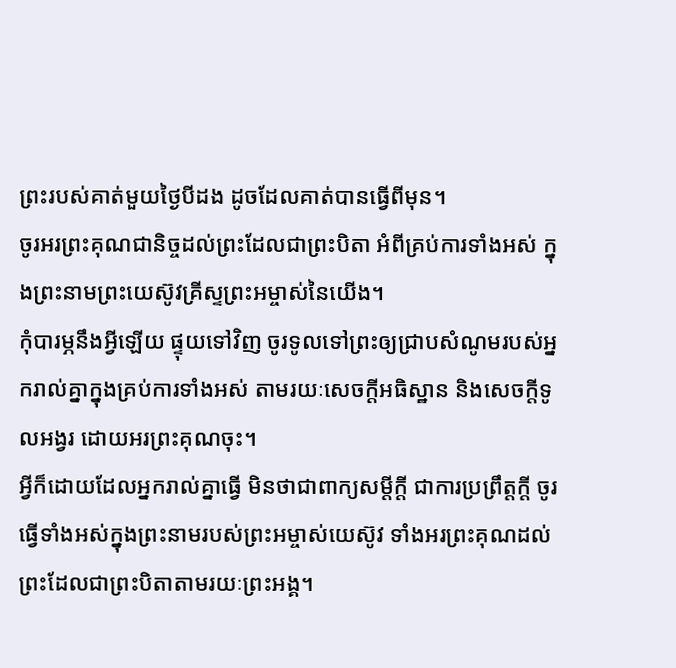ព្រះរបស់គាត់មួយថ្ងៃបីដង ដូចដែលគាត់បានធ្វើពីមុន។
ចូរអរព្រះគុណជានិច្ចដល់ព្រះដែលជាព្រះបិតា អំពីគ្រប់ការទាំងអស់ ក្នុងព្រះនាមព្រះយេស៊ូវគ្រីស្ទព្រះអម្ចាស់នៃយើង។
កុំបារម្ភនឹងអ្វីឡើយ ផ្ទុយទៅវិញ ចូរទូលទៅព្រះឲ្យជ្រាបសំណូមរបស់អ្នករាល់គ្នាក្នុងគ្រប់ការទាំងអស់ តាមរយៈសេចក្ដីអធិស្ឋាន និងសេចក្ដីទូលអង្វរ ដោយអរព្រះគុណចុះ។
អ្វីក៏ដោយដែលអ្នករាល់គ្នាធ្វើ មិនថាជាពាក្យសម្ដីក្ដី ជាការប្រព្រឹត្តក្ដី ចូរធ្វើទាំងអស់ក្នុងព្រះនាមរបស់ព្រះអម្ចាស់យេស៊ូវ ទាំងអរព្រះគុណដល់ព្រះដែលជាព្រះបិតាតាមរយៈព្រះអង្គ។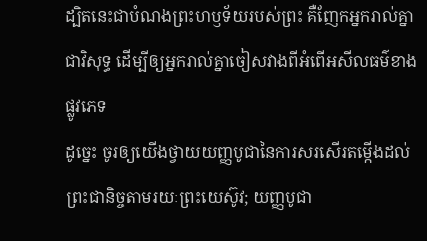ដ្បិតនេះជាបំណងព្រះហឫទ័យរបស់ព្រះ គឺញែកអ្នករាល់គ្នាជាវិសុទ្ធ ដើម្បីឲ្យអ្នករាល់គ្នាចៀសវាងពីអំពើអសីលធម៌ខាងផ្លូវភេទ
ដូច្នេះ ចូរឲ្យយើងថ្វាយយញ្ញបូជានៃការសរសើរតម្កើងដល់ព្រះជានិច្ចតាមរយៈព្រះយេស៊ូវ; យញ្ញបូជា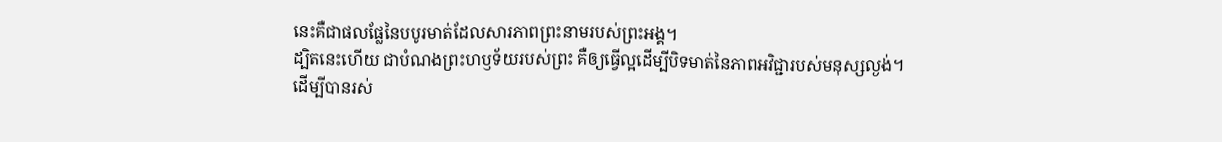នេះគឺជាផលផ្លែនៃបបូរមាត់ដែលសារភាពព្រះនាមរបស់ព្រះអង្គ។
ដ្បិតនេះហើយ ជាបំណងព្រះហឫទ័យរបស់ព្រះ គឺឲ្យធ្វើល្អដើម្បីបិទមាត់នៃភាពអវិជ្ជារបស់មនុស្សល្ងង់។
ដើម្បីបានរស់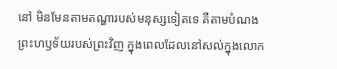នៅ មិនមែនតាមតណ្ហារបស់មនុស្សទៀតទេ គឺតាមបំណងព្រះហឫទ័យរបស់ព្រះវិញ ក្នុងពេលដែលនៅសល់ក្នុងលោក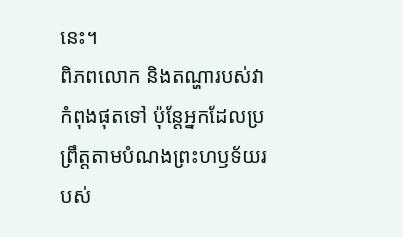នេះ។
ពិភពលោក និងតណ្ហារបស់វាកំពុងផុតទៅ ប៉ុន្តែអ្នកដែលប្រព្រឹត្តតាមបំណងព្រះហឫទ័យរបស់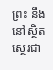ព្រះ នឹងនៅស្ថិតស្ថេរជា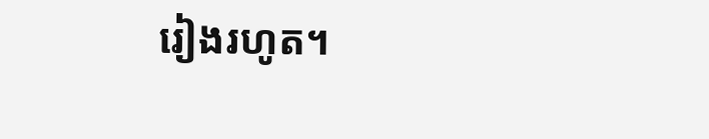រៀងរហូត។